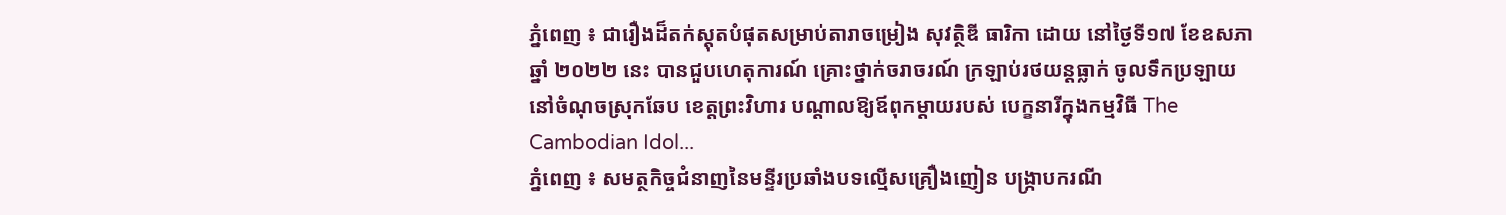ភ្នំពេញ ៖ ជារឿងដ៏តក់ស្ដុតបំផុតសម្រាប់តារាចម្រៀង សុវត្ថិឌី ធារិកា ដោយ នៅថ្ងៃទី១៧ ខែឧសភា ឆ្នាំ ២០២២ នេះ បានជួបហេតុការណ៍ គ្រោះថ្នាក់ចរាចរណ៍ ក្រឡាប់រថយន្តធ្លាក់ ចូលទឹកប្រឡាយ នៅចំណុចស្រុកឆែប ខេត្តព្រះវិហារ បណ្ដាលឱ្យឪពុកម្ដាយរបស់ បេក្ខនារីក្នុងកម្មវិធី The Cambodian Idol...
ភ្នំពេញ ៖ សមត្ថកិច្ចជំនាញនៃមន្ទីរប្រឆាំងបទល្មើសគ្រឿងញៀន បង្ក្រាបករណី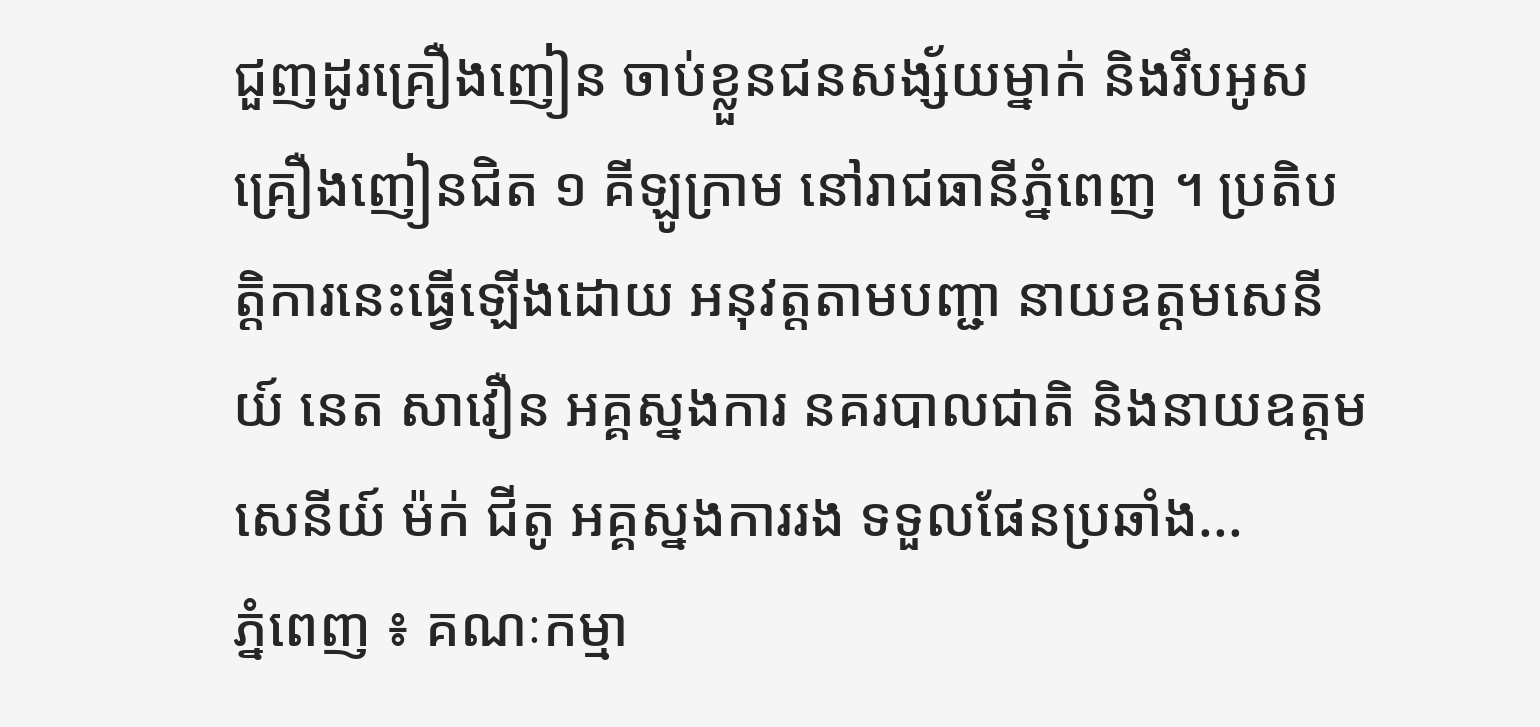ជួញដូរគ្រឿងញៀន ចាប់ខ្លួនជនសង្ស័យម្នាក់ និងរឹបអូសគ្រឿងញៀនជិត ១ គីឡូក្រាម នៅរាជធានីភ្នំពេញ ។ ប្រតិបត្តិការនេះធ្វើឡើងដោយ អនុវត្តតាមបញ្ជា នាយឧត្ដមសេនីយ៍ នេត សាវឿន អគ្គស្នងការ នគរបាលជាតិ និងនាយឧត្ដមសេនីយ៍ ម៉ក់ ជីតូ អគ្គស្នងការរង ទទួលផែនប្រឆាំង...
ភ្នំពេញ ៖ គណៈកម្មា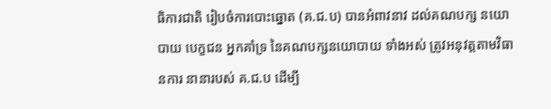ធិការជាតិ រៀបចំការបោះឆ្នោត (គ.ជ.ប) បានអំពាវនាវ ដល់គណបក្ស នយោបាយ បេក្ខជន អ្នកគាំទ្រ នៃគណបក្សនយោបាយ ទាំងអស់ ត្រូវអនុវត្តតាមវិធានការ នានារបស់ គ.ជ.ប ដើម្បី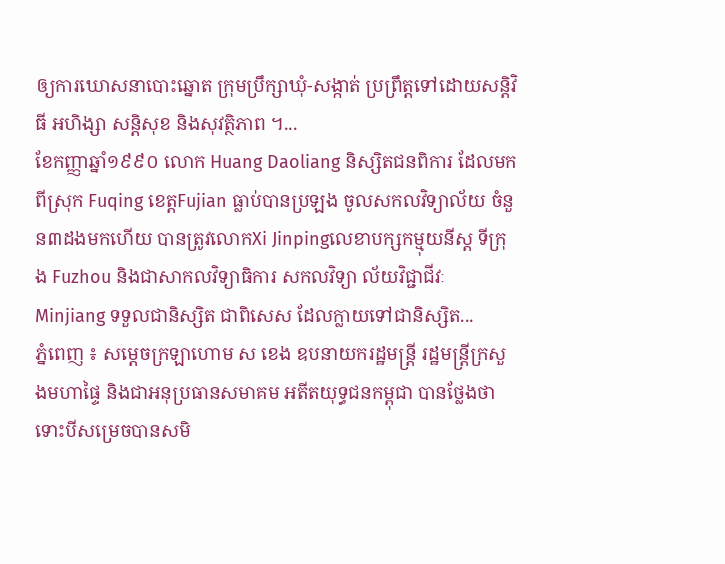ឲ្យការឃោសនាបោះឆ្នោត ក្រុមប្រឹក្សាឃុំ-សង្កាត់ ប្រព្រឹត្តទៅដោយសន្តិវិធី អហិង្សា សន្តិសុខ និងសុវត្ថិភាព ។...
ខែកញ្ញាឆ្នាំ១៩៩០ លោក Huang Daoliang និស្សិតជនពិការ ដែលមកពីស្រុក Fuqing ខេត្តFujian ធ្លាប់បានប្រឡង ចូលសកលវិទ្យាល័យ ចំនួន៣ដងមកហើយ បានត្រូវលោកXi Jinpingលេខាបក្សកម្មុយនីស្ត ទីក្រុង Fuzhou និងជាសាកលវិទ្យាធិការ សកលវិទ្យា ល័យវិជ្ជាជីវៈ Minjiang ទទួលជានិស្សិត ជាពិសេស ដែលក្លាយទៅជានិស្សិត...
ភ្នំពេញ ៖ សម្តេចក្រឡាហោម ស ខេង ឧបនាយករដ្ឋមន្ត្រី រដ្ឋមន្ត្រីក្រសួងមហាផ្ទៃ និងជាអនុប្រធានសមាគម អតីតយុទ្ធជនកម្ពុជា បានថ្លែងថា ទោះបីសម្រេចបានសមិ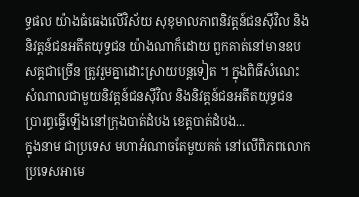ទ្ធផល យ៉ាងធំធេងលើវិស័យ សុខុមាលភាពនិវត្តន៍ជនស៊ីវិល និងនិវត្តន៍ជនអតីតយុទ្ធជន យ៉ាងណាក៏ដោយ ពួកគាត់នៅមានឧបសគ្គជាច្រើន ត្រូវរួមគ្នាដោះស្រាយបន្ដទៀត ។ ក្នុងពិធីសំណេះសំណាលជាមួយនិវត្តន៍ជនស៊ីវិល និងនិវត្តន៍ជនអតីតយុទ្ធជន ប្រារព្ធធ្វើឡើងនៅក្រុងបាត់ដំបង ខេត្តបាត់ដំបង...
ក្នុងនាម ជាប្រទេស មហាអំណាចតែមួយគត់ នៅលើពិភពលោក ប្រទេសអាមេ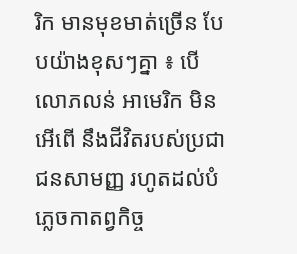រិក មានមុខមាត់ច្រើន បែបយ៉ាងខុសៗគ្នា ៖ បើលោភលន់ អាមេរិក មិនអើពើ នឹងជីវិតរបស់ប្រជាជនសាមញ្ញ រហូតដល់បំភ្លេចកាតព្វកិច្ច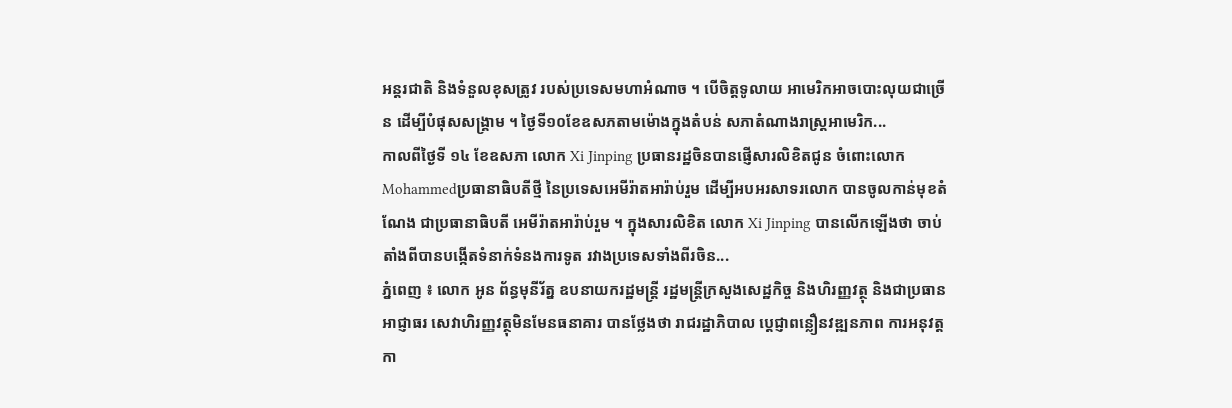អន្តរជាតិ និងទំនួលខុសត្រូវ របស់ប្រទេសមហាអំណាច ។ បើចិត្តទូលាយ អាមេរិកអាចបោះលុយជាច្រើន ដើម្បីបំផុសសង្គ្រាម ។ ថ្ងៃទី១០ខែឧសភតាមម៉ោងក្នុងតំបន់ សភាតំណាងរាស្រ្តអាមេរិក...
កាលពីថ្ងៃទី ១៤ ខែឧសភា លោក Xi Jinping ប្រធានរដ្ឋចិនបានផ្ញើសារលិខិតជូន ចំពោះលោក Mohammedប្រធានាធិបតីថ្មី នៃប្រទេសអេមីរ៉ាតអារ៉ាប់រួម ដើម្បីអបអរសាទរលោក បានចូលកាន់មុខតំណែង ជាប្រធានាធិបតី អេមីរ៉ាតអារ៉ាប់រួម ។ ក្នុងសារលិខិត លោក Xi Jinping បានលើកឡើងថា ចាប់តាំងពីបានបង្កើតទំនាក់ទំនងការទូត រវាងប្រទេសទាំងពីរចិន...
ភ្នំពេញ ៖ លោក អូន ព័ន្ធមុនីរ័ត្ន ឧបនាយករដ្ឋមន្រ្តី រដ្ឋមន្រ្តីក្រសួងសេដ្ឋកិច្ច និងហិរញ្ញវត្ថុ និងជាប្រធានអាជ្ញាធរ សេវាហិរញ្ញវត្ថុមិនមែនធនាគារ បានថ្លែងថា រាជរដ្ឋាភិបាល ប្ដេជ្ញាពន្លឿនវឌ្ឍនភាព ការអនុវត្តកា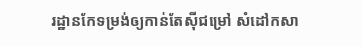រដ្ឋានកែទម្រង់ឲ្យកាន់តែស៊ីជម្រៅ សំដៅកសា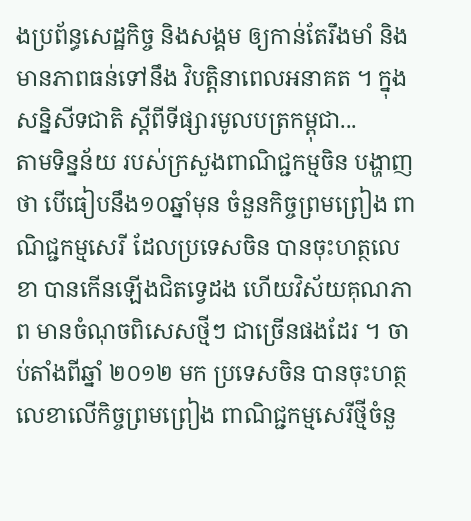ងប្រព័ន្ធសេដ្ឋកិច្ច និងសង្គម ឲ្យកាន់តែរឹងមាំ និងមានភាពធន់ទៅនឹង វិបត្តិនាពេលអនាគត ។ ក្នុងសន្និសីទជាតិ ស្ដីពីទីផ្សារមូលបត្រកម្ពុជា...
តាមទិន្នន័យ របស់ក្រសួងពាណិជ្ជកម្មចិន បង្ហាញថា បើធៀបនឹង១០ឆ្នាំមុន ចំនួនកិច្ចព្រមព្រៀង ពាណិជ្ជកម្មសេរី ដែលប្រទេសចិន បានចុះហត្ថលេខា បានកើនឡើងជិតទ្វេដង ហើយវិស័យគុណភាព មានចំណុចពិសេសថ្មីៗ ជាច្រើនផងដែរ ។ ចាប់តាំងពីឆ្នាំ ២០១២ មក ប្រទេសចិន បានចុះហត្ថលេខាលើកិច្ចព្រមព្រៀង ពាណិជ្ជកម្មសេរីថ្មីចំនួ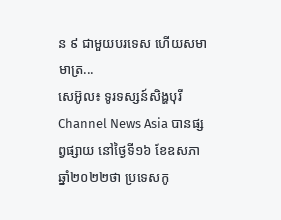ន ៩ ជាមួយបរទេស ហើយសមាមាត្រ...
សេអ៊ូល៖ ទូរទស្សន៍សិង្ហបុរី Channel News Asia បានផ្សព្វផ្សាយ នៅថ្ងៃទី១៦ ខែឧសភា ឆ្នាំ២០២២ថា ប្រទេសកូ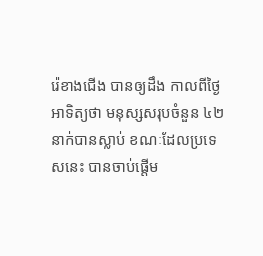រ៉េខាងជើង បានឲ្យដឹង កាលពីថ្ងៃអាទិត្យថា មនុស្សសរុបចំនួន ៤២នាក់បានស្លាប់ ខណៈដែលប្រទេសនេះ បានចាប់ផ្តើម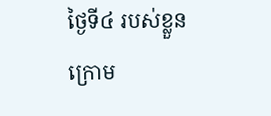ថ្ងៃទី៤ របស់ខ្លួន ក្រោម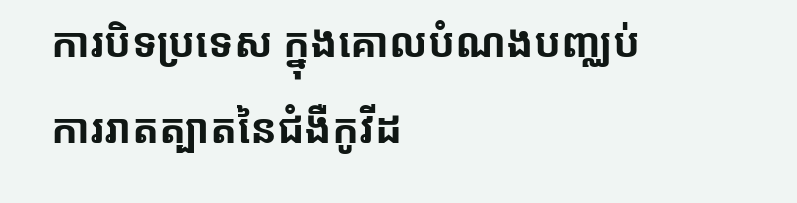ការបិទប្រទេស ក្នុងគោលបំណងបញ្ឈប់ ការរាតត្បាតនៃជំងឺកូវីដ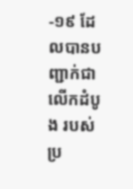-១៩ ដែលបានបញ្ជាក់ជាលើកដំបូង របស់ប្រ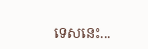ទេសនេះ...